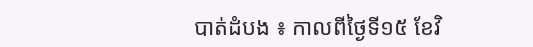បាត់ដំបង ៖ កាលពីថ្ងៃទី១៥ ខែវិ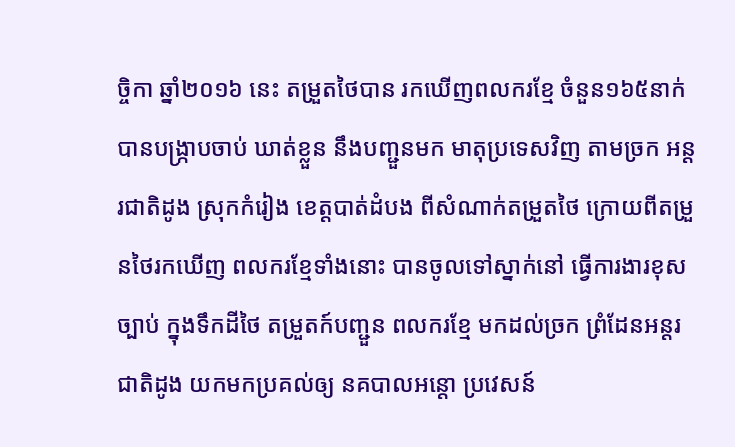ច្ចិកា ឆ្នាំ២០១៦ នេះ តម្រួតថៃបាន រកឃើញពលករខ្មែ ចំនួន១៦៥នាក់ បានបង្រ្កាបចាប់ ឃាត់ខ្លួន នឹងបញ្ជួនមក មាតុប្រទេសវិញ តាមច្រក អន្តរជាតិដូង ស្រុកកំរៀង ខេត្តបាត់ដំបង ពីសំណាក់តម្រួតថៃ ក្រោយពីតម្រួនថៃរកឃើញ ពលករខ្មែទាំងនោះ បានចូលទៅស្នាក់នៅ ធ្វើការងារខុសច្បាប់ ក្នុងទឹកដីថៃ តម្រួតក៍បញ្ជួន ពលករខ្មែ មកដល់ច្រក ព្រំដែនអន្តរ ជាតិដូង យកមកប្រគល់ឲ្យ នគបាលអន្តោ ប្រវេសន៍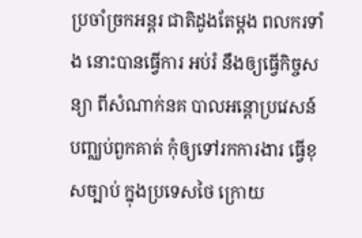ប្រចាំច្រកអន្តរ ជាតិដូងតែម្ដង ពលករទាំង នោះបានធ្វើការ អប់រំ នឹងឲ្យធ្វើកិច្ចសន្យា ពីសំណាក់នគ បាលអន្តោប្រវេសន៍ បញ្ឈប់ពួកគាត់ កុំឲ្យទៅរកការងារ ធ្វើខុសច្បាប់ ក្នុងប្រទេសថៃ ក្រោយ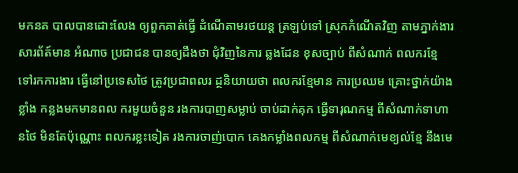មកនគ បាលបានដោះលែង ឲ្យពួកគាត់ធ្វើ ដំណើតាមរថយន្ត ត្រឡប់ទៅ ស្រុកកំណើតវិញ តាមភ្នាក់ងារ សារព័ត៍មាន អំណាច ប្រជាជន បានឲ្យដឹងថា ជុំវិញនៃការ ឆ្លងដែន ខុសច្បាប់ ពីសំណាក់ ពលករខ្មែ ទៅរកការងារ ធ្វើនៅប្រទេសថៃ ត្រូវប្រជាពលរ ដ្ថនិយាយថា ពលករខ្មែមាន ការប្រឈម គ្រោះថ្នាក់យ៉ាងខ្លាំង កន្លងមកមានពល ករមួយចំនួន រងការបាញសម្លាប់ ចាប់ដាក់គុក ធ្វើទារុណកម្ម ពីសំណាក់ទាហានថៃ មិនតែប៉ុណ្ណោះ ពលករខ្លះទៀត រងការចាញ់បោក គេងកម្លាំងពលកម្ម ពីសំណាក់មេខ្យល់ខ្មែ នឹងមេ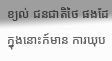ខ្យល់ ជនជាតិថៃ ផងដែ ក្នុងនោះក៍មាន ការឃុប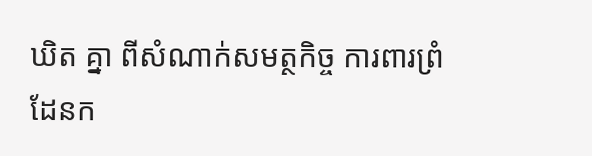ឃិត គ្នា ពីសំណាក់សមត្ថកិច្ច ការពារព្រំដែនក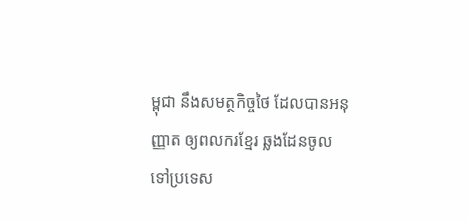ម្ពុជា នឹងសមត្ថកិច្ចថៃ ដែលបានអនុញ្ញាត ឲ្យពលករខ្មែរ ឆ្លងដែនចូល ទៅប្រទេស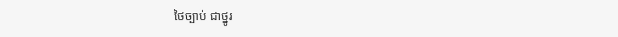ថៃច្បាប់ ជាថ្នូរ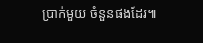ប្រាក់មួយ ចំនួនផងដែរ៕